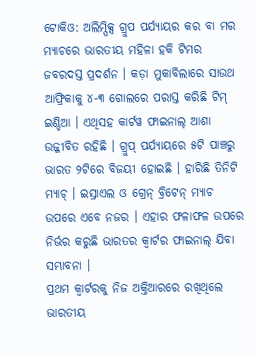ଟୋକିଓ: ଅଲିମ୍ପିକ୍ସ ଗ୍ରୁପ ପର୍ଯ୍ୟାୟର କର ବା ମର ମ୍ୟାଚରେ ଭାରତୀୟ ମହିଳା ହକି ଟିମର ଜବରଦସ୍ତ ପ୍ରଦର୍ଶନ । କଡ଼ା ମୁକାବିଲାରେ ସାଉଥ ଆଫ୍ରିକାକୁ ୪-୩ ଗୋଲରେ ପରାସ୍ତ କରିଛି ଟିମ୍ ଇଣ୍ଡିଆ । ଏଥିସହ କାର୍ଟୱ ଫାଇନାଲ୍ ଆଶା ଉଜ୍ଜୀବିତ ରହିଛି । ଗ୍ରୁପ୍ ପର୍ଯ୍ୟାୟରେ ୫ଟି ପାଞ୍ଚରୁ ଭାରତ ୨ଟିରେ ବିଜୟୀ ହୋଇଛି । ହାରିଛି ତିନିଟି ମ୍ୟାଚ୍ । ଇସ୍ରାଏଲ ଓ ଗ୍ରେନ୍ ବ୍ରିଟେନ୍ ମ୍ୟାଚ ଉପରେ ଏବେ ନଜର । ଏହାର ଫଳାଫଳ ଉପରେ ନିର୍ଭର କରୁଛି ଭାରତର କ୍ୱାର୍ଟର ଫାଇନାଲ୍ ଯିବା ସମ୍ଭାବନା ।
ପ୍ରଥମ କ୍ୱାର୍ଟରକୁ ନିଜ ଅକ୍ତିଆରରେ ରଖିଥିଲେ ଭାରତୀୟ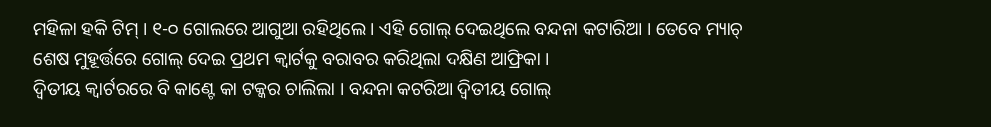ମହିଳା ହକି ଟିମ୍ । ୧-୦ ଗୋଲରେ ଆଗୁଆ ରହିଥିଲେ । ଏହି ଗୋଲ୍ ଦେଇଥିଲେ ବନ୍ଦନା କଟାରିଆ । ତେବେ ମ୍ୟାଚ୍ ଶେଷ ମୁହୂର୍ତ୍ତରେ ଗୋଲ୍ ଦେଇ ପ୍ରଥମ କ୍ୱାର୍ଟକୁ ବରାବର କରିଥିଲା ଦକ୍ଷିଣ ଆଫ୍ରିକା ।
ଦ୍ୱିତୀୟ କ୍ୱାର୍ଟରରେ ବି କାଣ୍ଟେ କା ଟକ୍କର ଚାଲିଲା । ବନ୍ଦନା କଟରିଆ ଦ୍ୱିତୀୟ ଗୋଲ୍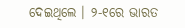ଦେଇଥିଲେ । ୨-୧ରେ ଭାରତ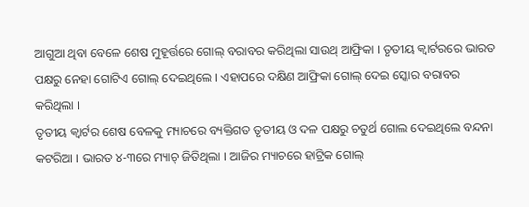ଆଗୁଆ ଥିବା ବେଳେ ଶେଷ ମୁହୂର୍ତ୍ତରେ ଗୋଲ୍ ବରାବର କରିଥିଲା ସାଉଥ୍ ଆଫ୍ରିକା । ତୃତୀୟ କ୍ୱାର୍ଟରରେ ଭାରତ ପକ୍ଷରୁ ନେହା ଗୋଟିଏ ଗୋଲ୍ ଦେଇଥିଲେ । ଏହାପରେ ଦକ୍ଷିଣ ଆଫ୍ରିକା ଗୋଲ୍ ଦେଇ ସ୍କୋର ବରାବର କରିଥିଲା ।
ତୃତୀୟ କ୍ୱାର୍ଟର ଶେଷ ବେଳକୁ ମ୍ୟାଚରେ ବ୍ୟକ୍ତିଗତ ତୃତୀୟ ଓ ଦଳ ପକ୍ଷରୁ ଚତୁର୍ଥ ଗୋଲ ଦେଇଥିଲେ ବନ୍ଦନା କଟରିଆ । ଭାରତ ୪-୩ରେ ମ୍ୟାଚ୍ ଜିତିଥିଲା । ଆଜିର ମ୍ୟାଚରେ ହାଟ୍ରିକ ଗୋଲ୍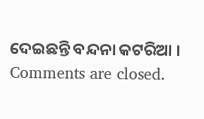ଦେଇଛନ୍ତି ବନ୍ଦନା କଟରିଆ ।
Comments are closed.